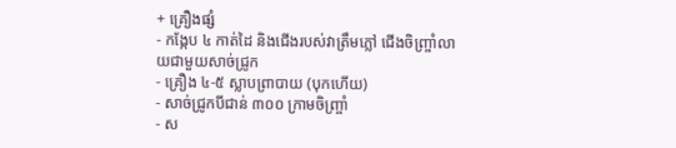+ គ្រឿងផ្សំ
- កង្កែប ៤ កាត់ដៃ និងជើងរបស់វាត្រឹមភ្លៅ ជើងចិញ្ច្រាំលាយជាមួយសាច់ជ្រូក
- គ្រឿង ៤-៥ ស្លាបព្រាបាយ (បុកហើយ)
- សាច់ជ្រូកបីជាន់ ៣០០ ក្រាមចិញ្ច្រាំ
- ស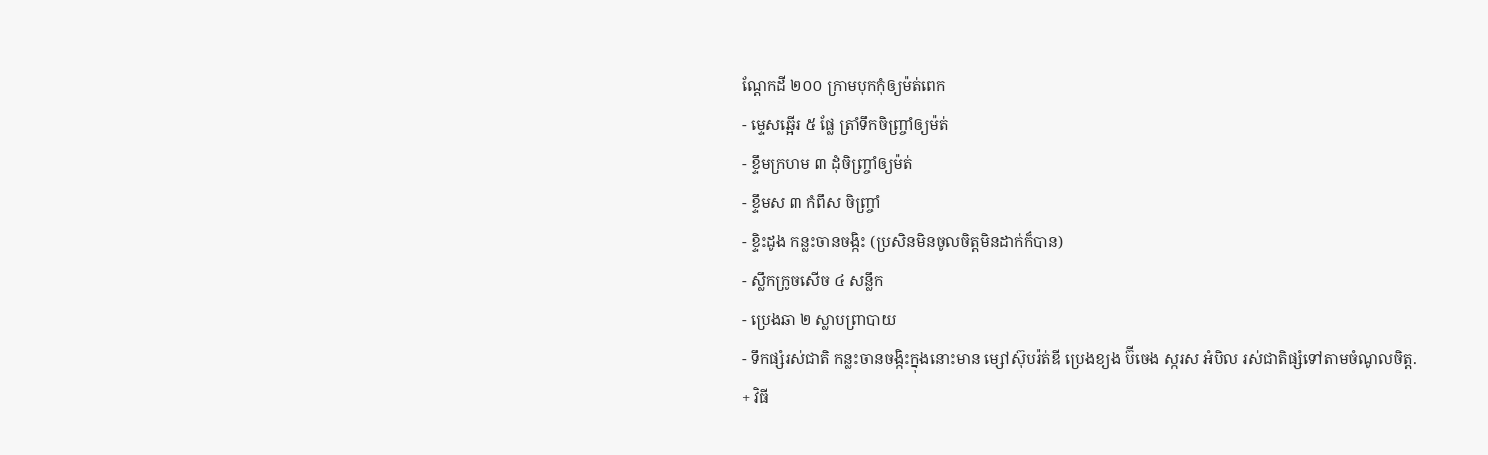ណ្តែកដី ២០០ ក្រាមបុកកុំឲ្យម៉ត់ពេក
- ម្ទេសឆ្អើរ ៥ ផ្លែ ត្រាំទឹកចិញ្ច្រាំឲ្យម៉ត់
- ខ្ទឹមក្រហម ៣ ដុំចិញ្ច្រាំឲ្យម៉ត់
- ខ្ទឹមស ៣ កំពឹស ចិញ្ច្រាំ
- ខ្ទិះដូង កន្លះចានចង្កិះ (ប្រសិនមិនចូលចិត្តមិនដាក់ក៏បាន)
- ស្លឹកក្រូចសើច ៤ សន្លឹក
- ប្រេងឆា ២ ស្លាបព្រាបាយ
- ទឹកផ្សំរស់ជាតិ កន្លះចានចង្កិះក្នុងនោះមាន ម្សៅស៊ុបរ៉ត់ឌី ប្រេងខ្យង ប៊ីចេង ស្ករស អំបិល រស់ជាតិផ្សំទៅតាមចំណូលចិត្ត.
+ វិធី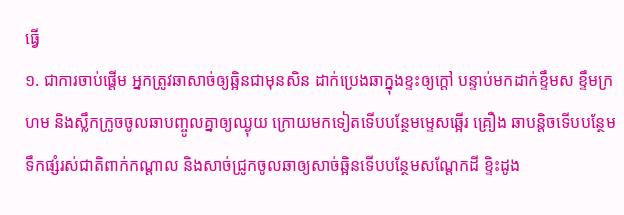ធ្វើ
១. ជាការចាប់ផ្តើម អ្នកត្រូវឆាសាច់ឲ្យឆ្អិនជាមុនសិន ដាក់ប្រេងឆាក្នុងខ្ទះឲ្យក្តៅ បន្ទាប់មកដាក់ខ្ទឹមស ខ្ទឹមក្រហម និងស្លឹកក្រូចចូលឆាបញ្ចូលគ្នាឲ្យឈ្ងុយ ក្រោយមកទៀតទើបបន្ថែមម្ទេសឆ្អើរ គ្រឿង ឆាបន្តិចទើបបន្ថែមទឹកផ្សំរស់ជាតិពាក់កណ្តាល និងសាច់ជ្រូកចូលឆាឲ្យសាច់ឆ្អិនទើបបន្ថែមសណ្តែកដី ខ្ទិះដូង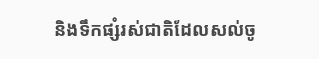និងទឹកផ្សំរស់ជាតិដែលសល់ចូ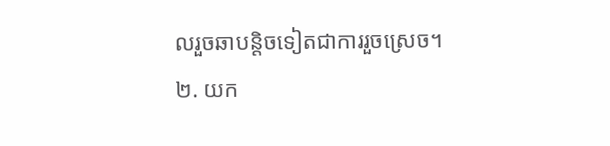លរួចឆាបន្តិចទៀតជាការរួចស្រេច។
២. យក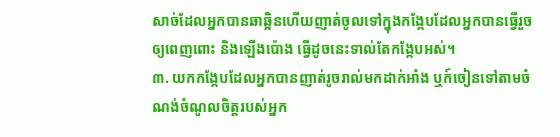សាច់ដែលអ្នកបានឆាឆ្អិនហើយញាត់ចូលទៅក្នុងកង្កែបដែលអ្នកបានធ្វើរួចឲ្យពេញពោះ និងឡើងប៉ោង ធ្វើដូចនេះទាល់តែកង្កែបអស់។
៣. យកកង្កែបដែលអ្នកបានញាត់រូចរាល់មកដាក់អាំង ឬក៍ចៀនទៅតាមចំណង់ចំណូលចិត្តរបស់អ្នក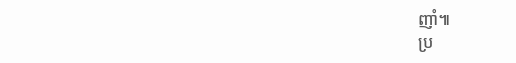ញាំ៕
ប្រ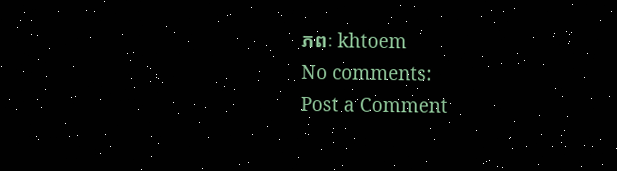ភពៈ khtoem
No comments:
Post a Comment